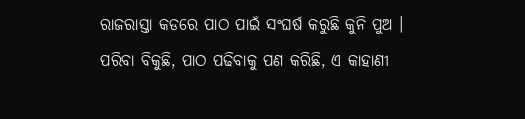ରାଜରାସ୍ତା କଡରେ ପାଠ ପାଇଁ ସଂଘର୍ଷ କରୁଛି କୁନି ପୁଅ । ପରିବା ବିକୁଛି, ପାଠ ପଢିବାକୁ ପଣ କରିଛି, ଏ କାହାଣୀ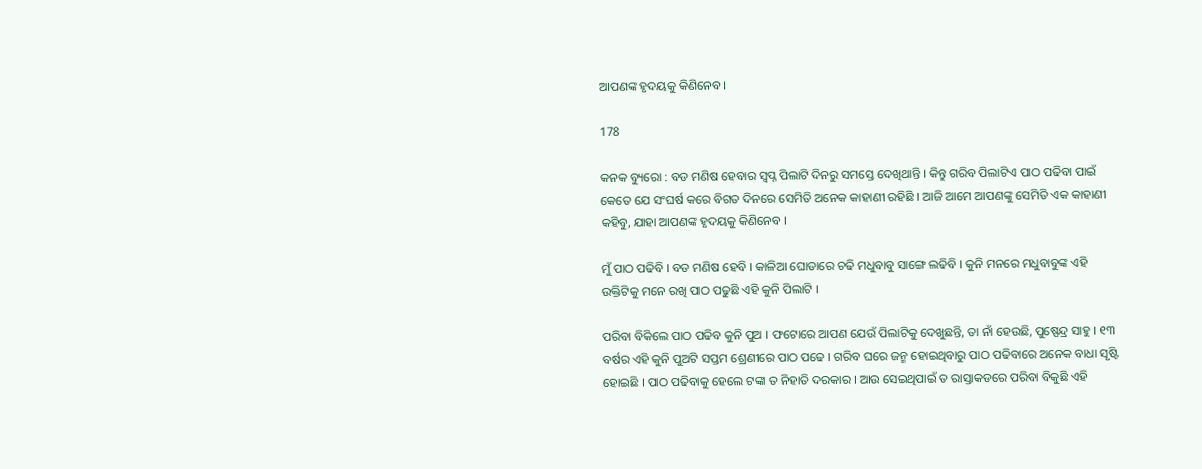ଆପଣଙ୍କ ହୃଦୟକୁ କିଣିନେବ ।

178

କନକ ବ୍ୟୁରୋ : ବଡ ମଣିଷ ହେବାର ସ୍ୱପ୍ନ ପିଲାଟି ଦିନରୁ ସମସ୍ତେ ଦେଖିଥାନ୍ତି । କିନ୍ତୁ ଗରିବ ପିଲାଟିଏ ପାଠ ପଢିବା ପାଇଁ କେତେ ଯେ ସଂଘର୍ଷ କରେ ବିଗତ ଦିନରେ ସେମିତି ଅନେକ କାହାଣୀ ରହିଛି । ଆଜି ଆମେ ଆପଣଙ୍କୁ ସେମିତି ଏକ କାହାଣୀ କହିବୁ, ଯାହା ଆପଣଙ୍କ ହୃଦୟକୁ କିଣିନେବ ।

ମୁଁ ପାଠ ପଢିବି । ବଡ ମଣିଷ ହେବି । କାଳିଆ ଘୋଡାରେ ଚଢି ମଧୁବାବୁ ସାଙ୍ଗେ ଲଢିବି । କୁନି ମନରେ ମଧୁବାବୁଙ୍କ ଏହି ଉକ୍ତିଟିକୁ ମନେ ରଖି ପାଠ ପଢୁଛି ଏହି କୁନି ପିଲାଟି ।

ପରିବା ବିକିଲେ ପାଠ ପଢିବ କୁନି ପୁଅ । ଫଟୋରେ ଆପଣ ଯେଉଁ ପିଲାଟିକୁ ଦେଖୁଛନ୍ତି, ତା ନାଁ ହେଉଛି, ପୁଷ୍ପେନ୍ଦ୍ର ସାହୁ । ୧୩ ବର୍ଷର ଏହି କୁନି ପୁଅଟି ସପ୍ତମ ଶ୍ରେଣୀରେ ପାଠ ପଢେ । ଗରିବ ଘରେ ଜନ୍ମ ହୋଇଥିବାରୁ ପାଠ ପଢିବାରେ ଅନେକ ବାଧା ସୃଷ୍ଟି ହୋଇଛି । ପାଠ ପଢିବାକୁ ହେଲେ ଟଙ୍କା ତ ନିହାତି ଦରକାର । ଆଉ ସେଇଥିପାଇଁ ତ ରାସ୍ତାକଡରେ ପରିବା ବିକୁଛି ଏହି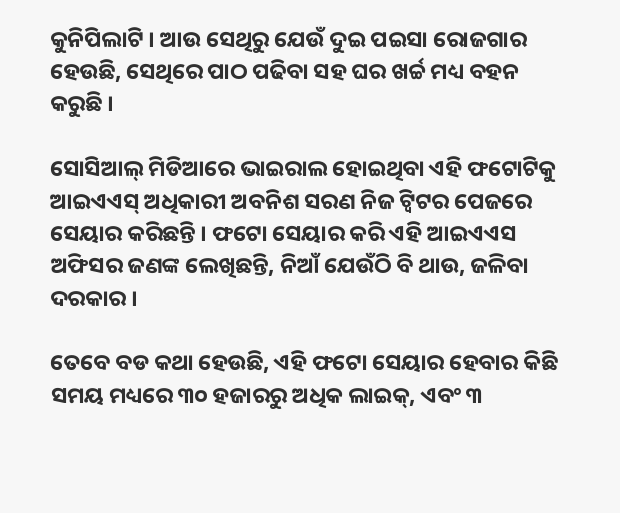କୁନିପିଲାଟି । ଆଉ ସେଥିରୁ ଯେଉଁ ଦୁଇ ପଇସା ରୋଜଗାର ହେଉଛି, ସେଥିରେ ପାଠ ପଢିବା ସହ ଘର ଖର୍ଚ୍ଚ ମଧ୍ୟ ବହନ କରୁଛି ।

ସୋସିଆଲ୍ ମିଡିଆରେ ଭାଇରାଲ ହୋଇଥିବା ଏହି ଫଟୋଟିକୁ ଆଇଏଏସ୍ ଅଧିକାରୀ ଅବନିଶ ସରଣ ନିଜ ଟ୍ୱିଟର ପେଜରେ ସେୟାର କରିଛନ୍ତି । ଫଟୋ ସେୟାର କରି ଏହି ଆଇଏଏସ ଅଫିସର ଜଣଙ୍କ ଲେଖିଛନ୍ତି, ନିଆଁ ଯେଉଁଠି ବି ଥାଉ, ଜଳିବା ଦରକାର ।

ତେବେ ବଡ କଥା ହେଉଛି, ଏହି ଫଟୋ ସେୟାର ହେବାର କିଛି ସମୟ ମଧ୍ୟରେ ୩୦ ହଜାରରୁ ଅଧିକ ଲାଇକ୍, ଏବଂ ୩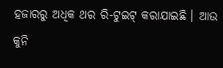ହଜାରରୁ ଅଧିକ ଥର ରି-ଟୁଇଟ୍ କରାଯାଇଛି । ଆଉ କୁନି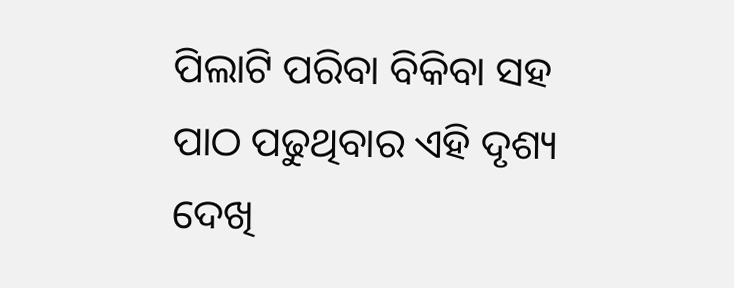ପିଲାଟି ପରିବା ବିକିବା ସହ ପାଠ ପଢୁଥିବାର ଏହି ଦୃଶ୍ୟ ଦେଖି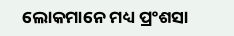ଲୋକମାନେ ମଧ୍ୟ ପ୍ରଂଶସା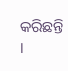କରିଛନ୍ତି ।